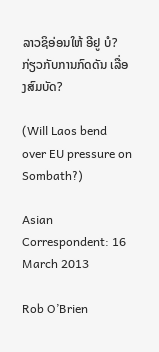ລາວຊິອ່ອນໃຫ້ ອີຢູ ບໍ? ກ່ຽວກັບການກົດດັນ ເລື່ອງສົມບັດ?

(Will Laos bend over EU pressure on Sombath?)

Asian Correspondent: 16 March 2013

Rob O’Brien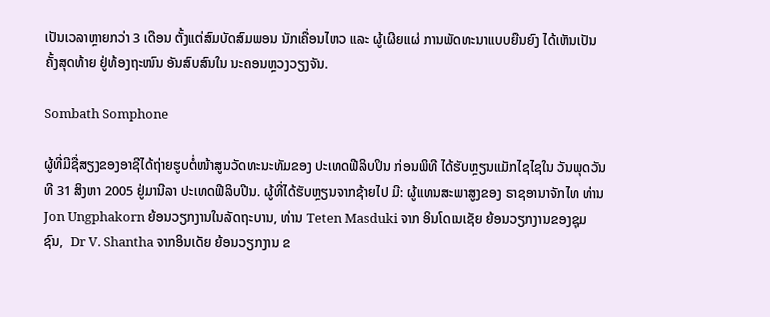ເປັນເວລາຫຼາຍກວ່າ 3 ເດືອນ ຕັ້ງແຕ່ສົມບັດສົມພອນ ນັກເຄື່ອນໄຫວ ແລະ ຜູ້ເຜີຍແຜ່ ການພັດທະນາແບບຍືນຍົງ ໄດ້ເຫັນເປັນຄັ້ງສຸດທ້າຍ ຢູ່ທ້ອງຖະໜົນ ອັນສົບສົນໃນ ນະຄອນຫຼວງວຽງຈັນ.

Sombath Somphone

ຜູ້ທີ່ມີຊື່ສຽງຂອງອາຊີໄດ້ຖ່າຍຮູບຕໍ່ໜ້າສູນວັດທະນະທັມຂອງ ປະເທດຟີລິບປິນ ກ່ອນພິທີ ໄດ້ຮັບຫຼຽນແມັກໄຊໄຊໃນ ວັນພຸດວັນທີ 31 ສິງຫາ 2005 ຢູ່ມານີລາ ປະເທດຟີລິບປີນ. ຜູ້ທີ່ໄດ້ຮັບຫຼຽນຈາກຊ້າຍໄປ ມີ: ຜູ້ແທນສະພາສູງຂອງ ຣາຊອານາຈັກໄທ ທ່ານ Jon Ungphakorn ຍ້ອນວຽກງານໃນລັດຖະບານ, ທ່ານ Teten Masduki ຈາກ ອິນໂດເນເຊັຍ ຍ້ອນວຽກງານຂອງຊຸມຊົນ,  Dr V. Shantha ຈາກອິນເດັຍ ຍ້ອນວຽກງານ ຂ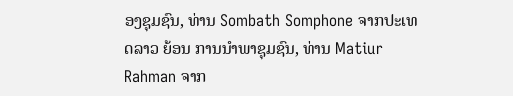ອງຊຸມຊົນ, ທ່ານ Sombath Somphone ຈາກປະເທດລາວ ຍ້ອນ ການນຳພາຊຸມຊົນ, ທ່ານ Matiur Rahman ຈາກ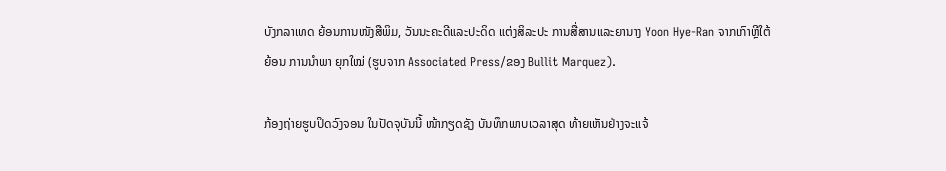ບັງກລາເທດ ຍ້ອນການໜັງສືພິມ, ວັນນະຄະດີແລະປະດິດ ແຕ່ງສິລະປະ ການສື່ສານແລະຍານາງ Yoon Hye-Ran ຈາກເກົາຫຼີໃຕ້ ຍ້ອນ ການນຳພາ ຍຸກໃໝ່ (ຮູບຈາກ Associated Press/ຂອງ Bullit Marquez).

ກ້ອງຖ່າຍຮູບປິດວົງຈອນ ໃນປັດຈຸບັນນີ້ ໜ້າກຽດຊັງ ບັນທຶກພາບເວລາສຸດ ທ້າຍເຫັນຢ່າງຈະແຈ້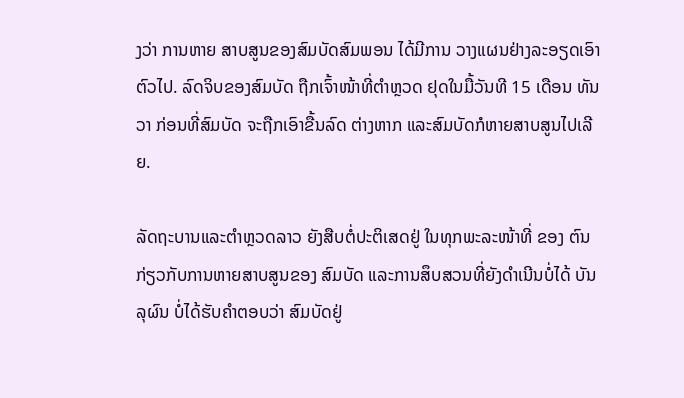ງວ່າ ການຫາຍ ສາບສູນຂອງສົມບັດສົມພອນ ໄດ້ມີການ ວາງແຜນຢ່າງລະອຽດເອົາຕົວໄປ. ລົດຈິບຂອງສົມບັດ ຖືກເຈົ້າໜ້າທີ່ຕຳຫຼວດ ຢຸດໃນມື້ວັນທີ 15 ເດືອນ ທັນວາ ກ່ອນທີ່ສົມບັດ ຈະຖືກເອົາຂື້ນລົດ ຕ່າງຫາກ ແລະສົມບັດກໍຫາຍສາບສູນໄປເລີຍ.

ລັດຖະບານແລະຕຳຫຼວດລາວ ຍັງສືບຕໍ່ປະຕິເສດຢູ່ ໃນທຸກພະລະໜ້າທີ່ ຂອງ ຕົນກ່ຽວກັບການຫາຍສາບສູນຂອງ ສົມບັດ ແລະການສຶບສວນທີ່ຍັງດຳເນີນບໍ່ໄດ້ ບັນລຸຜົນ ບໍ່ໄດ້ຮັບຄຳຕອບວ່າ ສົມບັດຢູ່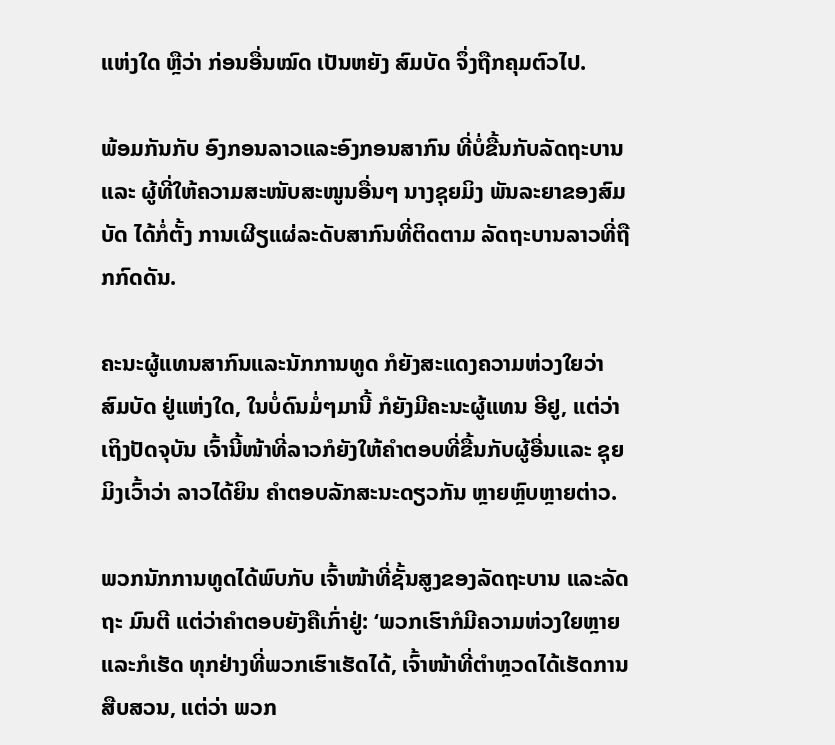ແຫ່ງໃດ ຫຼືວ່າ ກ່ອນອື່ນໝົດ ເປັນຫຍັງ ສົມບັດ ຈຶ່ງຖືກຄຸມຕົວໄປ.

ພ້ອມກັນກັບ ອົງກອນລາວແລະອົງກອນສາກົນ ທີ່ບໍ່ຂື້ນກັບລັດຖະບານແລະ ຜູ້ທີ່ໃຫ້ຄວາມສະໜັບສະໜູນອື່ນໆ ນາງຊຸຍມິງ ພັນລະຍາຂອງສົມບັດ ໄດ້ກໍ່ຕັ້ງ ການເຜີຽແຜ່ລະດັບສາກົນທີ່ຕິດຕາມ ລັດຖະບານລາວທີ່ຖືກກົດດັນ.

ຄະນະຜູ້ແທນສາກົນແລະນັກການທູດ ກໍຍັງສະແດງຄວາມຫ່ວງໃຍວ່າ ສົມບັດ ຢູ່ແຫ່ງໃດ, ໃນບໍ່ດົນມໍ່ໆມານີ້ ກໍຍັງມີຄະນະຜູ້ແທນ ອີຢູ, ແຕ່ວ່າ ເຖິງປັດຈຸບັນ ເຈົ້ານີ້ໜ້າທີ່ລາວກໍຍັງໃຫ້ຄຳຕອບທີ່ຂື້ນກັບຜູ້ອື່ນແລະ ຊຸຍມິງເວົ້າວ່າ ລາວໄດ້ຍິນ ຄຳຕອບລັກສະນະດຽວກັນ ຫຼາຍຫຼົບຫຼາຍຕ່າວ.

ພວກນັກການທູດໄດ້ພົບກັບ ເຈົ້າໜ້າທີ່ຊັ້ນສູງຂອງລັດຖະບານ ແລະລັດຖະ ມົນຕີ ແຕ່ວ່າຄຳຕອບຍັງຄືເກົ່າຢູ່: ‘ພວກເຮົາກໍມີຄວາມຫ່ວງໃຍຫຼາຍ ແລະກໍເຮັດ ທຸກຢ່າງທີ່ພວກເຮົາເຮັດໄດ້, ເຈົ້າໜ້າທີ່ຕຳຫຼວດໄດ້ເຮັດການສືບສວນ, ແຕ່ວ່າ ພວກ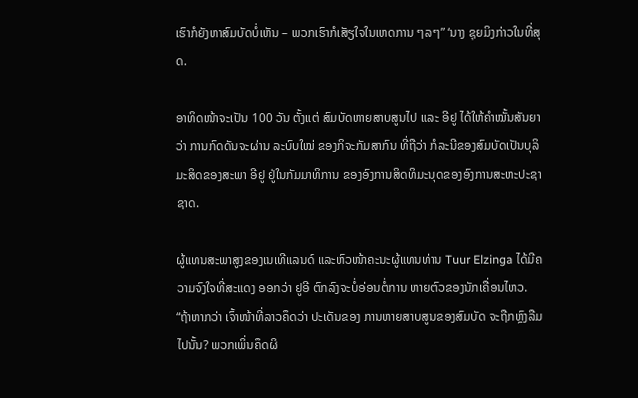ເຮົາກໍຍັງຫາສົມບັດບໍ່ເຫັນ – ພວກເຮົາກໍເສັຽໃຈໃນເຫດການ ໆລໆ” ‘ນາງ ຊຸຍມິງກ່າວໃນທີ່ສຸດ.

ອາທິດໜ້າຈະເປັນ 100 ວັນ ຕັ້ງແຕ່ ສົມບັດຫາຍສາບສູນໄປ ແລະ ອີຢູ ໄດ້ໃຫ້ຄຳໝັ້ນສັນຍາວ່າ ການກົດດັນຈະຜ່ານ ລະບົບໃໝ່ ຂອງກິຈະກັມສາກົນ ທີ່ຖືວ່າ ກໍລະນີຂອງສົມບັດເປັນບຸລິມະສິດຂອງສະພາ ອີຢູ ຢູ່ໃນກັມມາທິການ ຂອງອົງການສິດທິມະນຸດຂອງອົງການສະຫະປະຊາຊາດ.

ຜູ້ແທນສະພາສູງຂອງເນເທີແລນດ໌ ແລະຫົວໜ້າຄະນະຜູ້ແທນທ່ານ Tuur Elzinga ໄດ້ມີຄວາມຈົງໃຈທີ່ສະແດງ ອອກວ່າ ຢູອີ ຕົກລົງຈະບໍ່ອ່ອນຕໍ່ການ ຫາຍຕົວຂອງນັກເຄື່ອນໄຫວ. “ຖ້າຫາກວ່າ ເຈົ້າໜ້າທີ່ລາວຄຶດວ່າ ປະເດັນຂອງ ການຫາຍສາບສູນຂອງສົມບັດ ຈະຖືກຫຼົງລືມໄປນັ້ນ? ພວກເພິ່ນຄຶດຜິ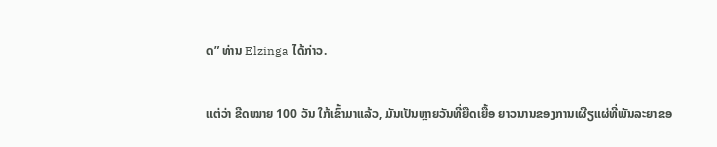ດ” ທ່ານ Elzinga ໄດ້ກ່າວ.

ແຕ່ວ່າ ຂີດໝາຍ 100 ວັນ ໃກ້ເຂົ້າມາແລ້ວ, ມັນເປັນຫຼາຍວັນທີ່ຍືດເຍື້ອ ຍາວນານຂອງການເຜີຽແຜ່ທີ່ພັນລະຍາຂອ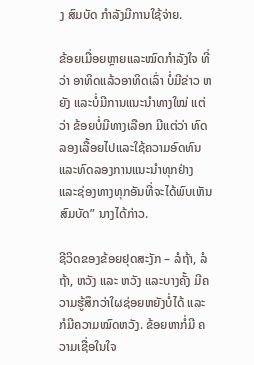ງ ສົມບັດ ກຳລັງມີການໃຊ້ຈ່າຍ.

ຂ້ອຍເມື່ອຍຫຼາຍແລະໝົດກຳລັງໃຈ ທີ່ວ່າ ອາທິດແລ້ວອາທິດເລົ່າ ບໍ່ມີຂ່າວ ຫຍັງ ແລະບໍ່ມີການແນະນຳທາງໃໝ່ ແຕ່ວ່າ ຂ້ອຍບໍ່ມີທາງເລືອກ ມີແຕ່ວ່າ ທົດລອງເລື້ອຍໄປແລະໃຊ້ຄວາມອົດທົນ ແລະທົດລອງການແນະນຳທຸກຢ່າງ ແລະຊ່ອງທາງທຸກອັນທີ່ຈະໄດ້ພົບເຫັນສົມບັດ” ນາງໄດ້ກ່າວ.

ຊີວິດຂອງຂ້ອຍຢຸດສະງັກ – ລໍຖ້າ, ລໍຖ້າ, ຫວັງ ແລະ ຫວັງ ແລະບາງຄັ້ງ ມີຄວາມຮູ້ສຶກວ່າໃຜຊ່ອຍຫຍັງບໍ່ໄດ້ ແລະ ກໍມີຄວາມໝົດຫວັງ. ຂ້ອຍຫາກໍ່ມີ ຄວາມເຊື່ອໃນໃຈ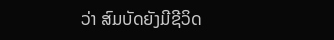ວ່າ ສົມບັດຍັງມີຊີວິດ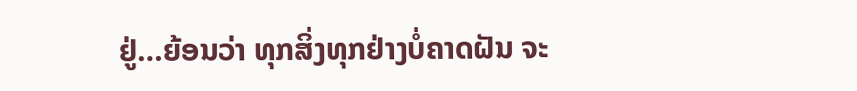ຢູ່…ຍ້ອນວ່າ ທຸກສິ່ງທຸກຢ່າງບໍ່ຄາດຝັນ ຈະ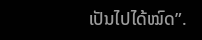ເປັນໄປໄດ້ໝົດ”.